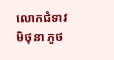លោកជំទាវ មិថុនា ភូថ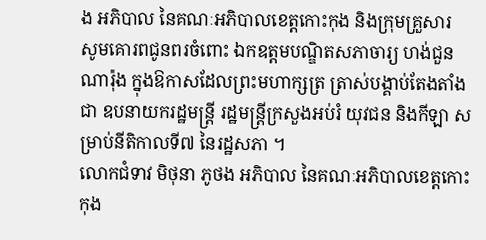ង អភិបាល នៃគណៈអភិបាលខេត្តកោះកុង និងក្រុមគ្រួសារ សូមគោរពជូនពរចំពោះ ឯកឧត្តមបណ្ឌិតសភាចារ្យ ហង់ជួន ណារ៉ុង ក្នុងឱកាសដែលព្រះមហាក្សត្រ ត្រាស់បង្គាប់តែងតាំងជា ឧបនាយករដ្ឋមន្ត្រី រដ្ឋមន្ត្រីក្រសួងអប់រំ យុវជន និងកីឡា សម្រាប់នីតិកាលទី៧ នៃរដ្ឋសភា ។
លោកជំទាវ មិថុនា ភូថង អភិបាល នៃគណៈអភិបាលខេត្តកោះកុង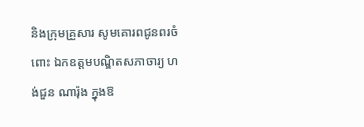និងក្រុមគ្រួសារ សូមគោរពជូនពរចំពោះ ឯកឧត្តមបណ្ឌិតសភាចារ្យ ហង់ជួន ណារ៉ុង ក្នុងឱ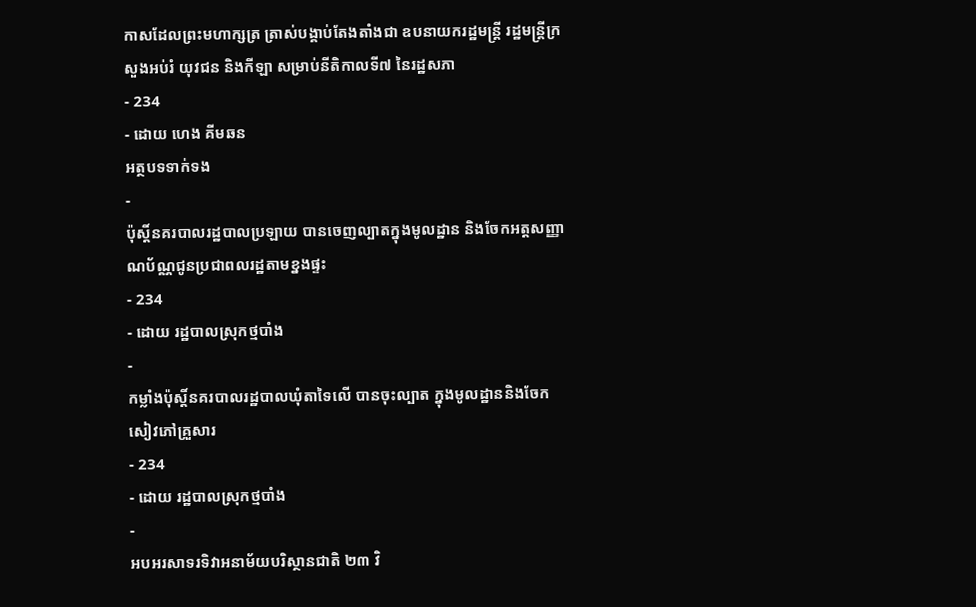កាសដែលព្រះមហាក្សត្រ ត្រាស់បង្គាប់តែងតាំងជា ឧបនាយករដ្ឋមន្ត្រី រដ្ឋមន្ត្រីក្រសួងអប់រំ យុវជន និងកីឡា សម្រាប់នីតិកាលទី៧ នៃរដ្ឋសភា
- 234
- ដោយ ហេង គីមឆន
អត្ថបទទាក់ទង
-
ប៉ុស្តិ៍នគរបាលរដ្ឋបាលប្រឡាយ បានចេញល្បាតក្នុងមូលដ្ឋាន និងចែកអត្តសញ្ញាណប័ណ្ណជូនប្រជាពលរដ្ឋតាមខ្នងផ្ទះ
- 234
- ដោយ រដ្ឋបាលស្រុកថ្មបាំង
-
កម្លាំងប៉ុស្តិ៍នគរបាលរដ្ឋបាលឃុំតាទៃលើ បានចុះល្បាត ក្នុងមូលដ្ឋាននិងចែកសៀវភៅគ្រួសារ
- 234
- ដោយ រដ្ឋបាលស្រុកថ្មបាំង
-
អបអរសាទរទិវាអនាម័យបរិស្ថានជាតិ ២៣ វិ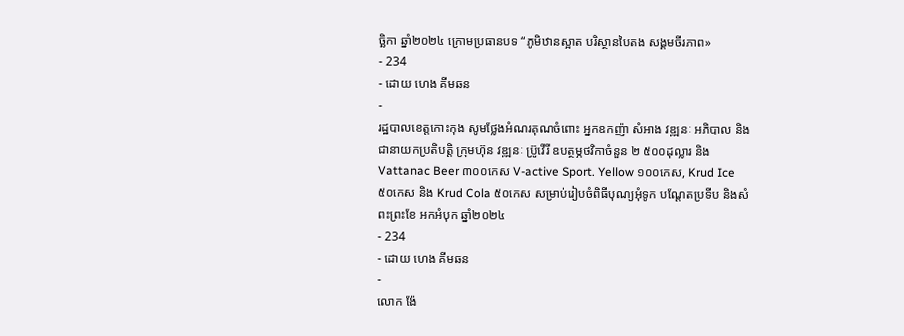ច្ឆិកា ឆ្នាំ២០២៤ ក្រោមប្រធានបទ “ភូមិឋានស្អាត បរិស្ថានបៃតង សង្គមចីរភាព»
- 234
- ដោយ ហេង គីមឆន
-
រដ្ឋបាលខេត្តកោះកុង សូមថ្លែងអំណរគុណចំពោះ អ្នកឧកញ៉ា សំអាង វឌ្ឍនៈ អភិបាល និងជានាយកប្រតិបត្ដិ ក្រុមហ៊ុន វឌ្ឍនៈ ប្រ៊ូវើរី ឧបត្ថម្ភថវិកាចំនួន ២ ៥០០ដុល្លារ និង Vattanac Beer ៣០០កេស V-active Sport. Yellow ១០០កេស, Krud Ice ៥០កេស និង Krud Cola ៥០កេស សម្រាប់រៀបចំពិធីបុណ្យអុំទូក បណ្តែតប្រទីប និងសំពះព្រះខែ អកអំបុក ឆ្នាំ២០២៤
- 234
- ដោយ ហេង គីមឆន
-
លោក ង៉ែ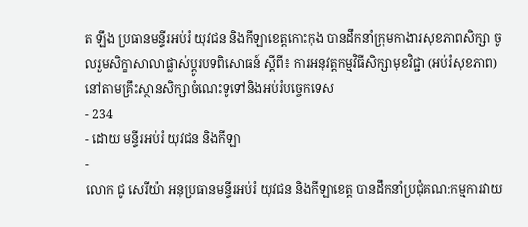ត ឡឹង ប្រធានមន្ទីរអប់រំ យុវជន និងកីឡាខេត្តកោះកុង បានដឹកនាំក្រុមកាងារសុខភាពសិក្សា ចូលរួមសិក្ខាសាលាផ្លាស់ប្តូរបទពិសោធន៍ ស្តីពី៖ ការអនុវត្តកម្មវិធីសិក្សាមុខវិជ្ជា (អប់រំសុខភាព) នៅតាមគ្រឹះស្ថានសិក្សាចំណេះទូទៅនិងអប់រំបច្ចេកទេស
- 234
- ដោយ មន្ទីរអប់រំ យុវជន និងកីឡា
-
លោក ជូ សេរីយ៉ា អនុប្រធានមន្ទីរអប់រំ យុវជន និងកីឡាខេត្ត បានដឹកនាំប្រជុំគណ:កម្មការវាយ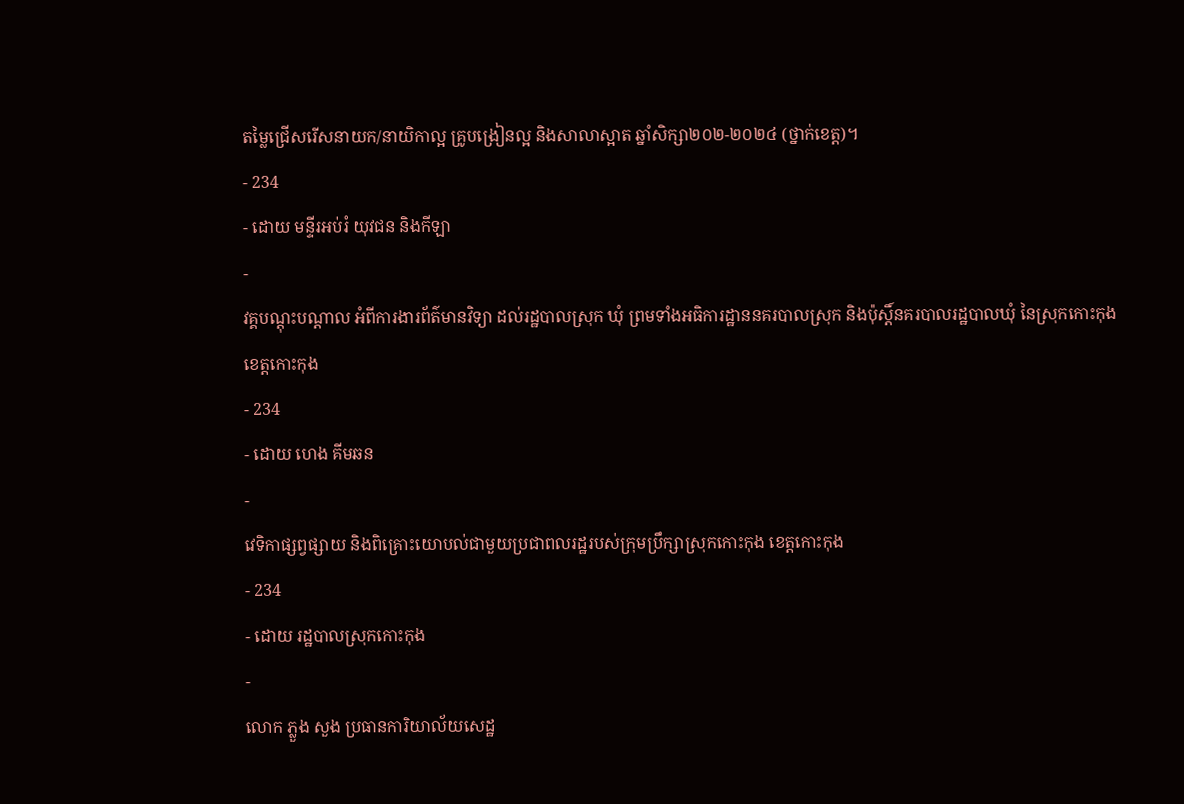តម្លៃជ្រើសរើសនាយក/នាយិកាល្អ គ្រូបង្រៀនល្អ និងសាលាស្អាត ឆ្នាំសិក្សា២០២-២០២៤ (ថ្នាក់ខេត្ត)។
- 234
- ដោយ មន្ទីរអប់រំ យុវជន និងកីឡា
-
វគ្គបណ្តុះបណ្តាល អំពីការងារព័ត៌មានវិទ្យា ដល់រដ្ឋបាលស្រុក ឃុំ ព្រមទាំងអធិការដ្ឋាននគរបាលស្រុក និងប៉ុស្តិ៍នគរបាលរដ្ឋបាលឃុំ នៃស្រុកកោះកុង ខេត្តកោះកុង
- 234
- ដោយ ហេង គីមឆន
-
វេទិកាផ្សព្វផ្សាយ និងពិគ្រោះយោបល់ជាមួយប្រជាពលរដ្ឋរបស់ក្រុមប្រឹក្សាស្រុកកោះកុង ខេត្តកោះកុង
- 234
- ដោយ រដ្ឋបាលស្រុកកោះកុង
-
លោក ភ្លួង សួង ប្រធានការិយាល័យសេដ្ឋ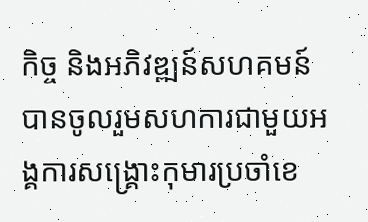កិច្ច និងអភិវឌ្ឍន៍សហគមន៍ បានចូលរួមសហការជាមួយអង្គការសង្រ្គោះកុមារប្រចាំខេ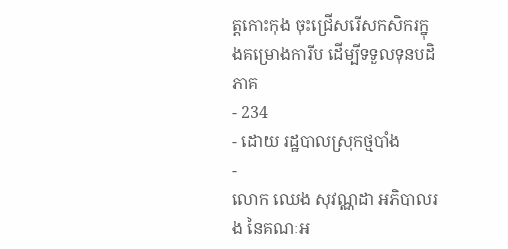ត្តកោះកុង ចុះជ្រើសរើសកសិករក្នុងគម្រោងការីប ដើម្បីទទួលទុនបដិភាគ
- 234
- ដោយ រដ្ឋបាលស្រុកថ្មបាំង
-
លោក ឈេង សុវណ្ណដា អភិបាលរង នៃគណៈអ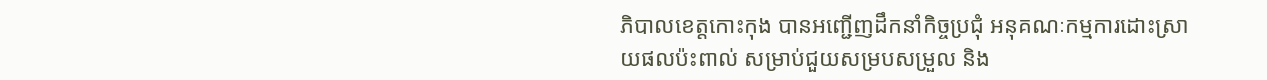ភិបាលខេត្តកោះកុង បានអញ្ជើញដឹកនាំកិច្ចប្រជុំ អនុគណៈកម្មការដោះស្រាយផលប៉ះពាល់ សម្រាប់ជួយសម្របសម្រួល និង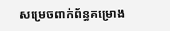សម្រេចពាក់ព័ន្ធគម្រោង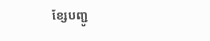ខ្សែបញ្ជូ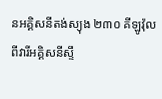នអគ្គិសនីតង់ស្យុង ២៣០ គីឡូវ៉ុល ពីវារីអគ្គិសនីស្ទឹ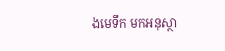ងមេទឹក មកអនុស្ថា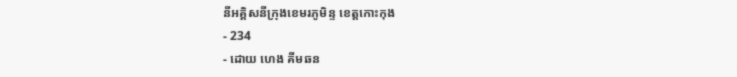នីអគ្គិសនីក្រុងខេមរភូមិន្ទ ខេត្តកោះកុង
- 234
- ដោយ ហេង គីមឆន